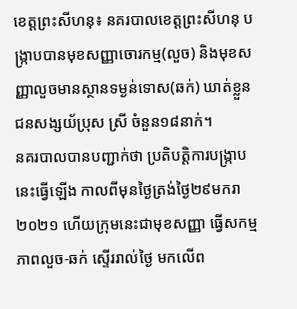ខេត្តព្រះសីហនុ៖ នគរបាលខេត្តព្រះសីហនុ បង្ក្រាបបានមុខសញ្ញាចោរកម្ម(លួច) និងមុខសញ្ញាលួចមានស្ថានទម្ងន់ទោស(ឆក់) ឃាត់ខ្លួនជនសង្សយ័ប្រុស ស្រី ចំនួន១៨នាក់។
នគរបាលបានបញ្ជាក់ថា ប្រតិបត្តិការបង្ក្រាបនេះធ្វើឡើង កាលពីមុនថ្ងៃត្រង់ថ្ងៃ២៩មករា២០២១ ហើយក្រុមនេះជាមុខសញ្ញា ធ្វើសកម្មភាពលួច-ឆក់ ស្ទើររាល់ថ្ងៃ មកលើព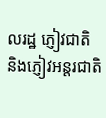លរដ្ឋ ភ្ញៀវជាតិ និងភ្ញៀវអន្ដរជាតិ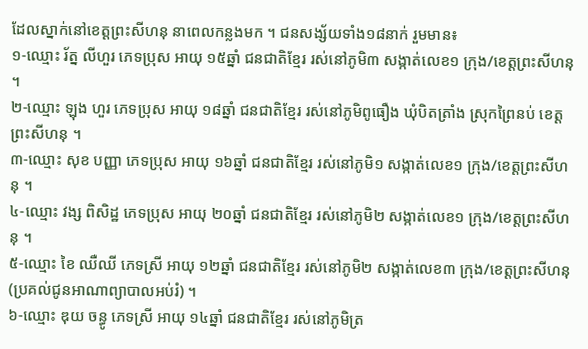ដែលស្នាក់នៅខេត្ដព្រះសីហនុ នាពេលកន្លងមក ។ ជនសង្ស័យទាំង១៨នាក់ រួមមាន៖
១-ឈ្មោះ រ័ត្ន លីហួរ ភេទប្រុស អាយុ ១៥ឆ្នាំ ជនជាតិខ្មែរ រស់នៅភូមិ៣ សង្កាត់លេខ១ ក្រុង/ខេត្ដព្រះសីហនុ ។
២-ឈ្មោះ ឡុង ហួរ ភេទប្រុស អាយុ ១៨ឆ្នាំ ជនជាតិខ្មែរ រស់នៅភូមិពូធឿង ឃុំបិតត្រាំង ស្រុកព្រៃនប់ ខេត្ដព្រះសីហនុ ។
៣-ឈ្មោះ សុខ បញ្ញា ភេទប្រុស អាយុ ១៦ឆ្នាំ ជនជាតិខ្មែរ រស់នៅភូមិ១ សង្កាត់លេខ១ ក្រុង/ខេត្ដព្រះសីហនុ ។
៤-ឈ្មោះ វង្ស ពិសិដ្ឋ ភេទប្រុស អាយុ ២០ឆ្នាំ ជនជាតិខ្មែរ រស់នៅភូមិ២ សង្កាត់លេខ១ ក្រុង/ខេត្ដព្រះសីហនុ ។
៥-ឈ្មោះ ខៃ ឈឺឈី ភេទស្រី អាយុ ១២ឆ្នាំ ជនជាតិខ្មែរ រស់នៅភូមិ២ សង្កាត់លេខ៣ ក្រុង/ខេត្ដព្រះសីហនុ (ប្រគល់ជូនអាណាព្យាបាលអប់រំ) ។
៦-ឈ្មោះ ឌុយ ចន្ធូ ភេទស្រី អាយុ ១៤ឆ្នាំ ជនជាតិខ្មែរ រស់នៅភូមិត្រ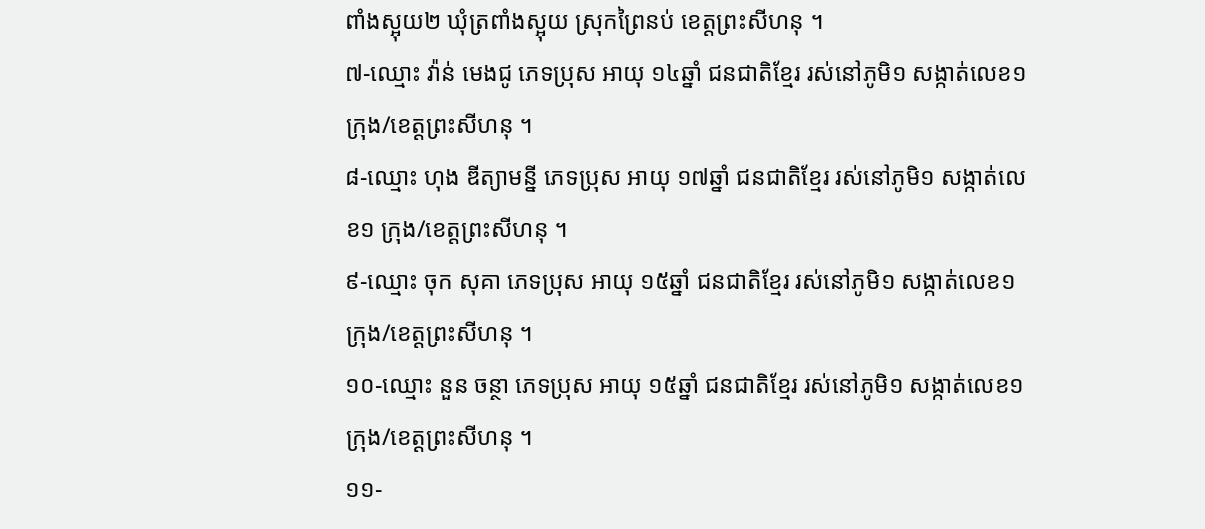ពាំងស្អុយ២ ឃុំត្រពាំងស្អុយ ស្រុកព្រៃនប់ ខេត្ដព្រះសីហនុ ។
៧-ឈ្មោះ វ៉ាន់ មេងជូ ភេទប្រុស អាយុ ១៤ឆ្នាំ ជនជាតិខ្មែរ រស់នៅភូមិ១ សង្កាត់លេខ១ ក្រុង/ខេត្ដព្រះសីហនុ ។
៨-ឈ្មោះ ហុង ឌីត្យាមន្នី ភេទប្រុស អាយុ ១៧ឆ្នាំ ជនជាតិខ្មែរ រស់នៅភូមិ១ សង្កាត់លេខ១ ក្រុង/ខេត្ដព្រះសីហនុ ។
៩-ឈ្មោះ ចុក សុគា ភេទប្រុស អាយុ ១៥ឆ្នាំ ជនជាតិខ្មែរ រស់នៅភូមិ១ សង្កាត់លេខ១ ក្រុង/ខេត្ដព្រះសីហនុ ។
១០-ឈ្មោះ នួន ចន្ថា ភេទប្រុស អាយុ ១៥ឆ្នាំ ជនជាតិខ្មែរ រស់នៅភូមិ១ សង្កាត់លេខ១ ក្រុង/ខេត្ដព្រះសីហនុ ។
១១-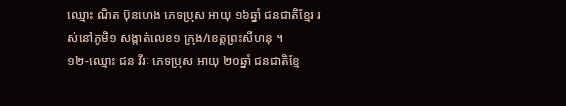ឈ្មោះ ណិត ប៊ុនហេង ភេទប្រុស អាយុ ១៦ឆ្នាំ ជនជាតិខ្មែរ រស់នៅភូមិ១ សង្កាត់លេខ១ ក្រុង/ខេត្ដព្រះសីហនុ ។
១២-ឈ្មោះ ជន វីរៈ ភេទប្រុស អាយុ ២០ឆ្នាំ ជនជាតិខ្មែ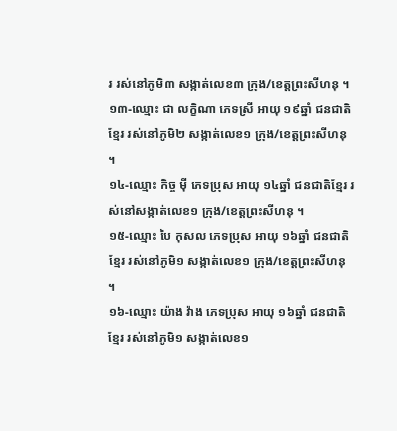រ រស់នៅភូមិ៣ សង្កាត់លេខ៣ ក្រុង/ខេត្ដព្រះសីហនុ ។
១៣-ឈ្មោះ ជា លក្ខិណា ភេទស្រី អាយុ ១៩ឆ្នាំ ជនជាតិខ្មែរ រស់នៅភូមិ២ សង្កាត់លេខ១ ក្រុង/ខេត្ដព្រះសីហនុ ។
១៤-ឈ្មោះ កិច្ច ម៉ី ភេទប្រុស អាយុ ១៤ឆ្នាំ ជនជាតិខ្មែរ រស់នៅសង្កាត់លេខ១ ក្រុង/ខេត្ដព្រះសីហនុ ។
១៥-ឈ្មោះ បៃ កុសល ភេទប្រុស អាយុ ១៦ឆ្នាំ ជនជាតិខ្មែរ រស់នៅភូមិ១ សង្កាត់លេខ១ ក្រុង/ខេត្ដព្រះសីហនុ ។
១៦-ឈ្មោះ យ៉ាង វ៉ាង ភេទប្រុស អាយុ ១៦ឆ្នាំ ជនជាតិខ្មែរ រស់នៅភូមិ១ សង្កាត់លេខ១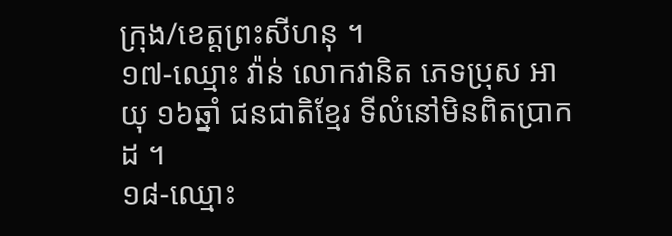ក្រុង/ខេត្ដព្រះសីហនុ ។
១៧-ឈ្មោះ វ៉ាន់ លោកវានិត ភេទប្រុស អាយុ ១៦ឆ្នាំ ជនជាតិខ្មែរ ទីលំនៅមិនពិតប្រាកដ ។
១៨-ឈ្មោះ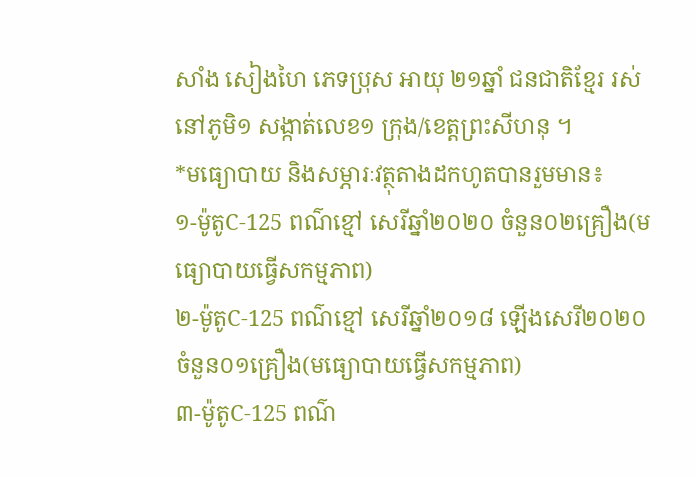សាំង សៀងហៃ ភេទប្រុស អាយុ ២១ឆ្នាំ ជនជាតិខ្មែរ រស់នៅភូមិ១ សង្កាត់លេខ១ ក្រុង/ខេត្ដព្រះសីហនុ ។
*មធ្យោបាយ និងសម្ភារៈវត្ថុតាងដកហូតបានរួមមាន៖
១-ម៉ូតូC-125 ពណ៌ខ្មៅ សេរីឆ្នាំ២០២០ ចំនួន០២គ្រឿង(មធ្យោបាយធ្វើសកម្មភាព)
២-ម៉ូតូC-125 ពណ៌ខ្មៅ សេរីឆ្នាំ២០១៨ ឡើងសេរី២០២០ ចំនួន០១គ្រឿង(មធ្យោបាយធ្វើសកម្មភាព)
៣-ម៉ូតូC-125 ពណ៌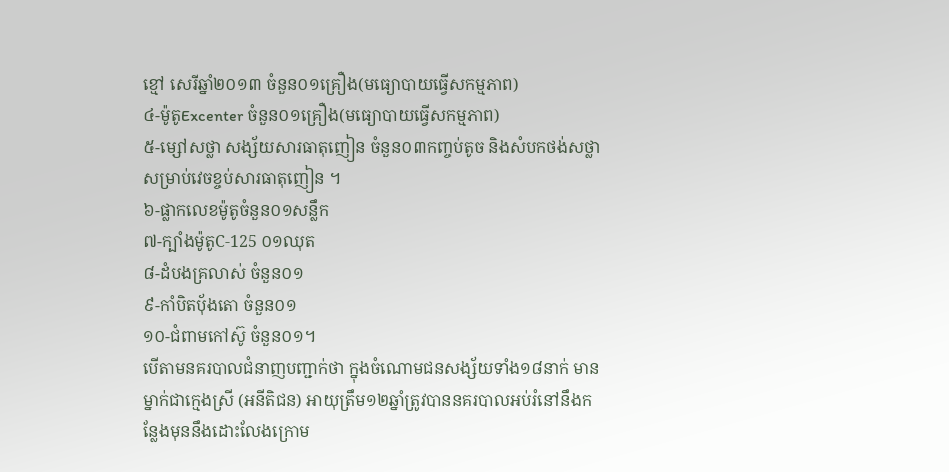ខ្មៅ សេរីឆ្នាំ២០១៣ ចំនួន០១គ្រឿង(មធ្យោបាយធ្វើសកម្មភាព)
៤-ម៉ូតូExcenter ចំនួន០១គ្រឿង(មធ្យោបាយធ្វើសកម្មភាព)
៥-ម្សៅសថ្លា សង្ស័យសារធាតុញៀន ចំនួន០៣កញ្ចប់តូច និងសំបកថង់សថ្លាសម្រាប់វេចខ្ចប់សារធាតុញៀន ។
៦-ផ្លាកលេខម៉ូតូចំនួន០១សន្លឹក
៧-ក្បាំងម៉ូតូC-125 ០១ឈុត
៨-ដំបងគ្រលាស់ ចំនួន០១
៩-កាំបិតប៉័ងតោ ចំនួន០១
១០-ជំពាមកៅស៊ូ ចំនួន០១។
បើតាមនគរបាលជំនាញបញ្ជាក់ថា ក្នុងចំណោមជនសង្ស័យទាំង១៨នាក់ មានម្នាក់ជាក្មេងស្រី (អនីតិជន) អាយុត្រឹម១២ឆ្នាំត្រូវបាននគរបាលអប់រំនៅនឹងកន្លែងមុននឹងដោះលែងក្រោម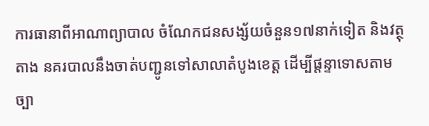ការធានាពីអាណាព្យាបាល ចំណែកជនសង្ស័យចំនួន១៧នាក់ទៀត និងវត្ថុតាង នគរបាលនឹងចាត់បញ្ជូនទៅសាលាតំបូងខេត្ត ដើម្បីផ្តន្ទាទោសតាមច្បា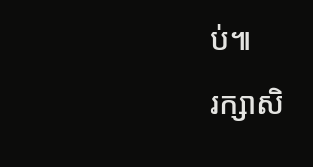ប់៕
រក្សាសិ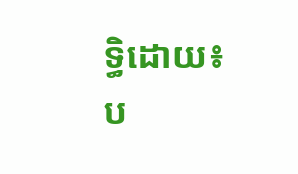ទ្ធិដោយ៖ប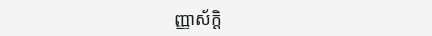ញ្ញាស័ក្តិ